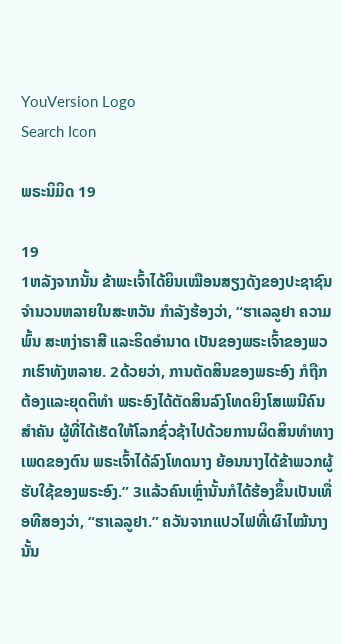YouVersion Logo
Search Icon

ພຣະນິມິດ 19

19
1ຫລັງຈາກນັ້ນ ຂ້າພະເຈົ້າໄດ້ຍິນເໝືອນສຽງດັງຂອງປະຊາຊົນຈຳນວນຫລາຍໃນສະຫວັນ ກຳລັງຮ້ອງວ່າ, “ຮາເລລູຢາ ຄວາມພົ້ນ ສະຫງ່າຣາສີ ແລະຣິດອຳນາດ ເປັນຂອງພຣະເຈົ້າຂອງພວກເຮົາທັງຫລາຍ. 2ດ້ວຍວ່າ, ການຕັດສິນຂອງພຣະອົງ ກໍຖືກຕ້ອງແລະຍຸດຕິທຳ ພຣະອົງໄດ້ຕັດສິນລົງໂທດຍິງໂສເພນີຄົນສຳຄັນ ຜູ້ທີ່ໄດ້ເຮັດໃຫ້ໂລກຊົ່ວຊ້າໄປດ້ວຍການຜິດສິນທຳທາງເພດຂອງຕົນ ພຣະເຈົ້າໄດ້ລົງໂທດນາງ ຍ້ອນນາງໄດ້ຂ້າພວກຜູ້ຮັບໃຊ້ຂອງພຣະອົງ.” 3ແລ້ວຄົນເຫຼົ່ານັ້ນກໍໄດ້ຮ້ອງຂຶ້ນເປັນເທື່ອທີສອງວ່າ, “ຮາເລລູຢາ.” ຄວັນຈາກແປວໄຟທີ່ເຜົາໄໝ້ນາງ ນັ້ນ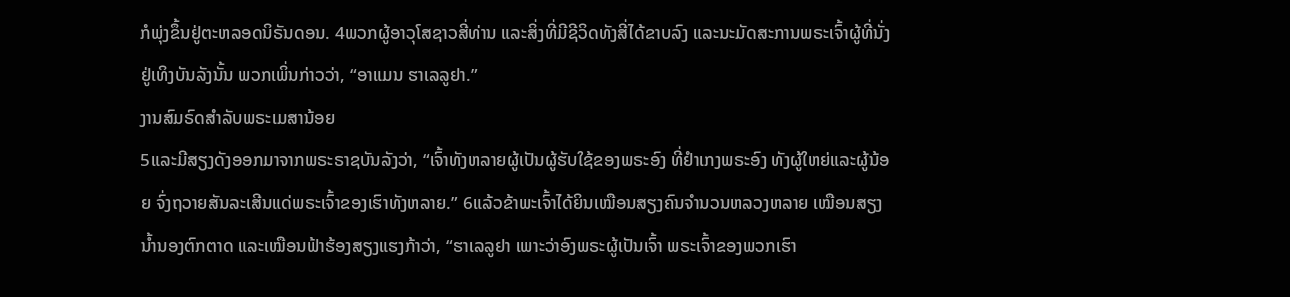ກໍພຸ່ງຂຶ້ນຢູ່ຕະຫລອດນິຣັນດອນ. 4ພວກຜູ້ອາວຸໂສຊາວສີ່ທ່ານ ແລະສິ່ງທີ່ມີຊີວິດທັງສີ່ໄດ້ຂາບລົງ ແລະນະມັດສະການພຣະເຈົ້າຜູ້ທີ່ນັ່ງຢູ່ເທິງບັນລັງນັ້ນ ພວກເພິ່ນກ່າວວ່າ, “ອາແມນ ຮາເລລູຢາ.”
ງານສົມຣົດສຳລັບພຣະເມສານ້ອຍ
5ແລະມີສຽງດັງອອກມາຈາກພຣະຣາຊບັນລັງວ່າ, “ເຈົ້າທັງຫລາຍຜູ້ເປັນຜູ້ຮັບໃຊ້ຂອງພຣະອົງ ທີ່ຢຳເກງພຣະອົງ ທັງຜູ້ໃຫຍ່ແລະຜູ້ນ້ອຍ ຈົ່ງຖວາຍສັນລະເສີນແດ່ພຣະເຈົ້າຂອງເຮົາທັງຫລາຍ.” 6ແລ້ວຂ້າພະເຈົ້າໄດ້ຍິນເໝືອນສຽງຄົນຈຳນວນຫລວງຫລາຍ ເໝືອນສຽງນໍ້ານອງຕົກຕາດ ແລະເໝືອນຟ້າຮ້ອງສຽງແຮງກ້າວ່າ, “ຮາເລລູຢາ ເພາະວ່າອົງພຣະຜູ້ເປັນເຈົ້າ ພຣະເຈົ້າຂອງພວກເຮົາ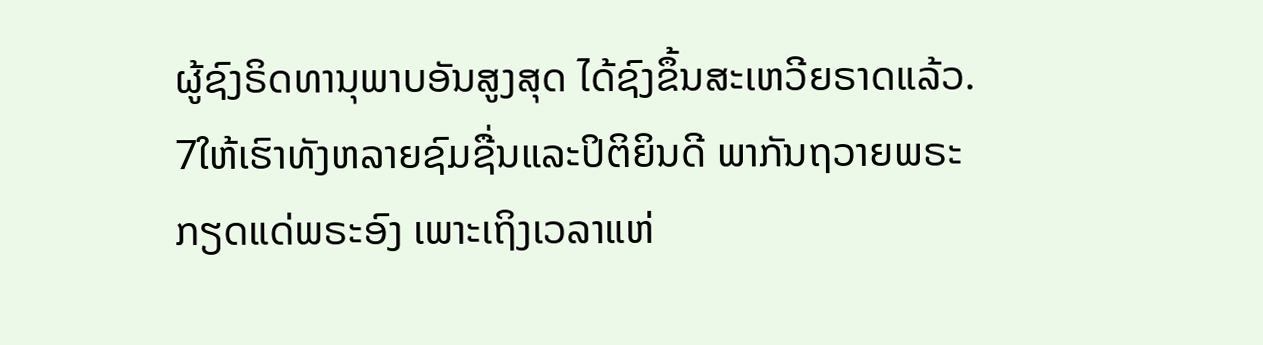ຜູ້ຊົງຣິດທານຸພາບອັນສູງສຸດ ໄດ້ຊົງຂຶ້ນສະເຫວີຍຣາດແລ້ວ. 7ໃຫ້ເຮົາທັງຫລາຍຊົມຊື່ນແລະປິຕິຍິນດີ ພາກັນຖວາຍພຣະກຽດແດ່ພຣະອົງ ເພາະເຖິງເວລາແຫ່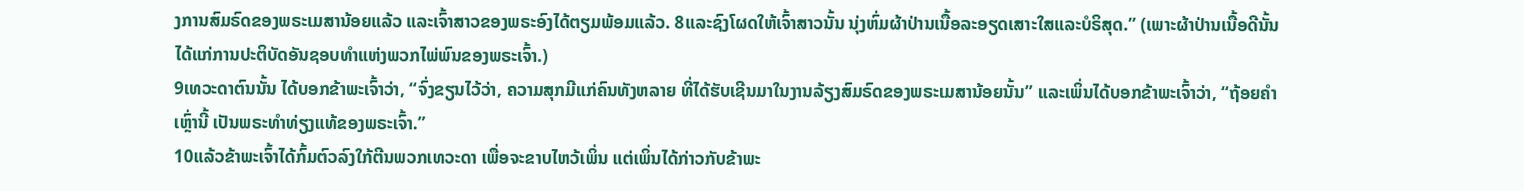ງການສົມຣົດຂອງພຣະເມສານ້ອຍແລ້ວ ແລະເຈົ້າສາວຂອງພຣະອົງໄດ້ຕຽມພ້ອມແລ້ວ. 8ແລະຊົງໂຜດໃຫ້ເຈົ້າສາວນັ້ນ ນຸ່ງຫົ່ມຜ້າປ່ານເນື້ອລະອຽດເສາະໃສແລະບໍຣິສຸດ.” (ເພາະຜ້າປ່ານເນື້ອດີນັ້ນ ໄດ້ແກ່ການປະຕິບັດອັນຊອບທຳແຫ່ງພວກໄພ່ພົນຂອງພຣະເຈົ້າ.)
9ເທວະດາຕົນນັ້ນ ໄດ້ບອກຂ້າພະເຈົ້າວ່າ, “ຈົ່ງຂຽນໄວ້ວ່າ, ຄວາມສຸກມີແກ່ຄົນທັງຫລາຍ ທີ່ໄດ້ຮັບເຊີນມາໃນງານລ້ຽງສົມຣົດຂອງພຣະເມສານ້ອຍນັ້ນ” ແລະເພິ່ນໄດ້ບອກຂ້າພະເຈົ້າວ່າ, “ຖ້ອຍຄຳເຫຼົ່ານີ້ ເປັນພຣະທຳທ່ຽງແທ້ຂອງພຣະເຈົ້າ.”
10ແລ້ວຂ້າພະເຈົ້າໄດ້ກົ້ມຕົວລົງໃກ້ຕີນພວກເທວະດາ ເພື່ອຈະຂາບໄຫວ້ເພິ່ນ ແຕ່ເພິ່ນໄດ້ກ່າວກັບຂ້າພະ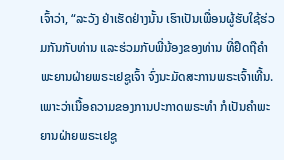ເຈົ້າວ່າ, “ລະວັງ ຢ່າເຮັດຢ່າງນັ້ນ ເຮົາເປັນເພື່ອນຜູ້ຮັບໃຊ້ຮ່ວມກັນກັບທ່ານ ແລະຮ່ວມກັບພີ່ນ້ອງຂອງທ່ານ ທີ່ຢຶດຖືຄຳພະຍານຝ່າຍພຣະເຢຊູເຈົ້າ ຈົ່ງນະມັດສະການພຣະເຈົ້າເທີ້ນ.
ເພາະວ່າເນື້ອຄວາມຂອງການປະກາດພຣະທຳ ກໍເປັນຄຳພະຍານຝ່າຍພຣະເຢຊູ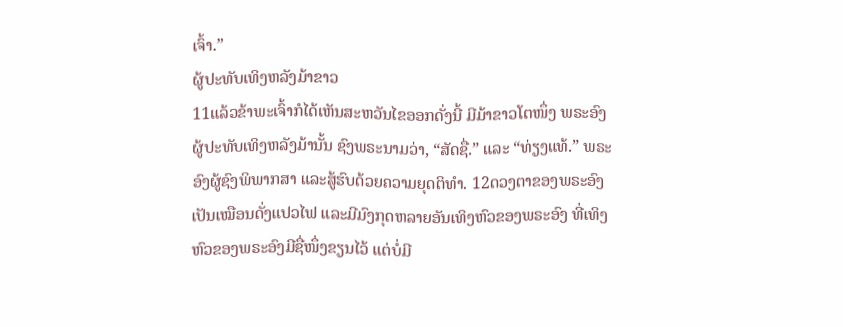ເຈົ້າ.”
ຜູ້ປະທັບເທິງຫລັງມ້າຂາວ
11ແລ້ວຂ້າພະເຈົ້າກໍໄດ້ເຫັນສະຫວັນໄຂອອກດັ່ງນີ້ ມີມ້າຂາວໂຕໜຶ່ງ ພຣະອົງຜູ້ປະທັບເທິງຫລັງມ້ານັ້ນ ຊົງພຣະນາມວ່າ, “ສັດຊື່.” ແລະ “ທ່ຽງແທ້.” ພຣະອົງຜູ້ຊົງພິພາກສາ ແລະສູ້ຮົບດ້ວຍຄວາມຍຸດຕິທຳ. 12ດວງຕາຂອງພຣະອົງເປັນເໝືອນດັ່ງແປວໄຟ ແລະມີມົງກຸດຫລາຍອັນເທິງຫົວຂອງພຣະອົງ ທີ່ເທິງຫົວຂອງພຣະອົງມີຊື່ໜຶ່ງຂຽນໄວ້ ແຕ່ບໍ່ມີ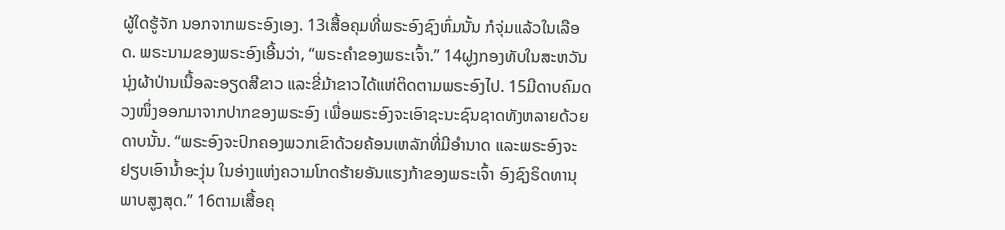ຜູ້ໃດຮູ້ຈັກ ນອກຈາກພຣະອົງເອງ. 13ເສື້ອຄຸມທີ່ພຣະອົງຊົງຫົ່ມນັ້ນ ກໍຈຸ່ມແລ້ວໃນເລືອດ. ພຣະນາມຂອງພຣະອົງເອີ້ນວ່າ, “ພຣະຄຳຂອງພຣະເຈົ້າ.” 14ຝູງກອງທັບໃນສະຫວັນນຸ່ງຜ້າປ່ານເນື້ອລະອຽດສີຂາວ ແລະຂີ່ມ້າຂາວໄດ້ແຫ່ຕິດຕາມພຣະອົງໄປ. 15ມີດາບຄົມດວງໜຶ່ງອອກມາຈາກປາກຂອງພຣະອົງ ເພື່ອພຣະອົງຈະເອົາຊະນະຊົນຊາດທັງຫລາຍດ້ວຍດາບນັ້ນ. “ພຣະອົງຈະປົກຄອງພວກເຂົາດ້ວຍຄ້ອນເຫລັກທີ່ມີອຳນາດ ແລະພຣະອົງຈະຢຽບເອົານໍ້າອະງຸ່ນ ໃນອ່າງແຫ່ງຄວາມໂກດຮ້າຍອັນແຮງກ້າຂອງພຣະເຈົ້າ ອົງຊົງຣິດທານຸພາບສູງສຸດ.” 16ຕາມເສື້ອຄຸ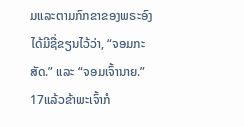ມແລະຕາມກົກຂາຂອງພຣະອົງ ໄດ້ມີຊື່ຂຽນໄວ້ວ່າ, “ຈອມກະສັດ.” ແລະ “ຈອມເຈົ້ານາຍ.”
17ແລ້ວຂ້າພະເຈົ້າກໍ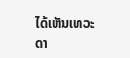ໄດ້ເຫັນເທວະດາ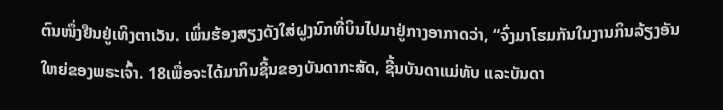ຕົນໜຶ່ງຢືນຢູ່ເທິງຕາເວັນ. ເພິ່ນຮ້ອງສຽງດັງໃສ່ຝູງນົກທີ່ບິນໄປມາຢູ່ກາງອາກາດວ່າ, “ຈົ່ງມາໂຮມກັນໃນງານກິນລ້ຽງອັນໃຫຍ່ຂອງພຣະເຈົ້າ. 18ເພື່ອຈະໄດ້ມາກິນຊີ້ນຂອງບັນດາກະສັດ, ຊີ້ນບັນດາແມ່ທັບ ແລະບັນດາ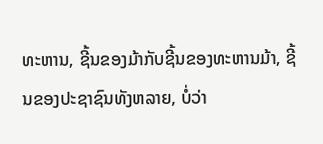ທະຫານ, ຊີ້ນຂອງມ້າກັບຊີ້ນຂອງທະຫານມ້າ, ຊີ້ນຂອງປະຊາຊົນທັງຫລາຍ, ບໍ່ວ່າ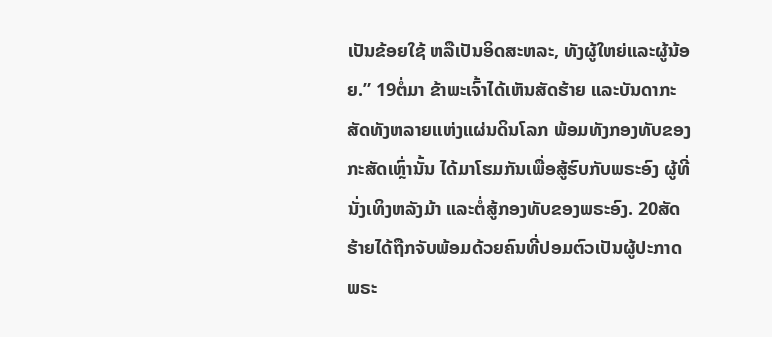ເປັນຂ້ອຍໃຊ້ ຫລືເປັນອິດສະຫລະ, ທັງຜູ້ໃຫຍ່ແລະຜູ້ນ້ອຍ.” 19ຕໍ່ມາ ຂ້າພະເຈົ້າໄດ້ເຫັນສັດຮ້າຍ ແລະບັນດາກະສັດທັງຫລາຍແຫ່ງແຜ່ນດິນໂລກ ພ້ອມທັງກອງທັບຂອງກະສັດເຫຼົ່ານັ້ນ ໄດ້ມາໂຮມກັນເພື່ອສູ້ຮົບກັບພຣະອົງ ຜູ້ທີ່ນັ່ງເທິງຫລັງມ້າ ແລະຕໍ່ສູ້ກອງທັບຂອງພຣະອົງ. 20ສັດຮ້າຍໄດ້ຖືກຈັບພ້ອມດ້ວຍຄົນທີ່ປອມຕົວເປັນຜູ້ປະກາດພຣະ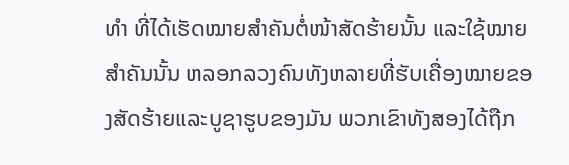ທຳ ທີ່ໄດ້ເຮັດໝາຍສຳຄັນຕໍ່ໜ້າສັດຮ້າຍນັ້ນ ແລະໃຊ້ໝາຍສຳຄັນນັ້ນ ຫລອກລວງຄົນທັງຫລາຍທີ່ຮັບເຄື່ອງໝາຍຂອງສັດຮ້າຍແລະບູຊາຮູບຂອງມັນ ພວກເຂົາທັງສອງໄດ້ຖືກ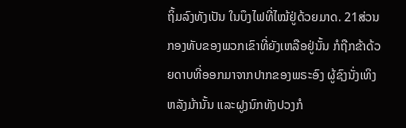ຖິ້ມລົງທັງເປັນ ໃນບຶງໄຟທີ່ໄໝ້ຢູ່ດ້ວຍມາດ. 21ສ່ວນກອງທັບຂອງພວກເຂົາທີ່ຍັງເຫລືອຢູ່ນັ້ນ ກໍຖືກຂ້າດ້ວຍດາບທີ່ອອກມາຈາກປາກຂອງພຣະອົງ ຜູ້ຊົງນັ່ງເທິງຫລັງມ້ານັ້ນ ແລະຝູງນົກທັງປວງກໍ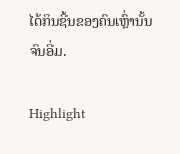ໄດ້ກິນຊີ້ນຂອງຄົນເຫຼົ່ານັ້ນຈົນອີ່ມ.

Highlight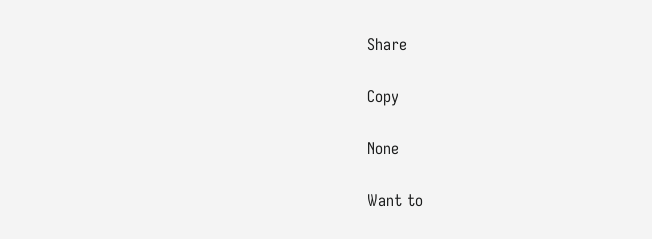Share

Copy

None

Want to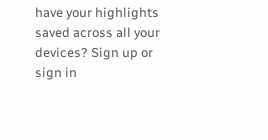have your highlights saved across all your devices? Sign up or sign in